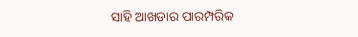ସାହି ଆଖଡାର ପାରମ୍ପରିକ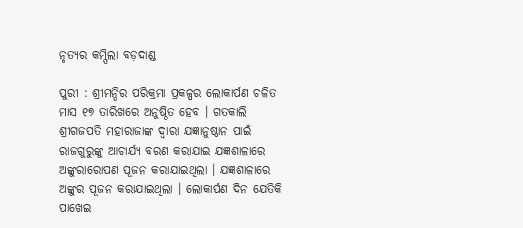ନୃତ୍ୟର କମ୍ପିଲା ବଡ଼ଦାଣ୍ଡ

ପୁରୀ : ଶ୍ରୀମନ୍ଦିର ପରିକ୍ରମା ପ୍ରକଳ୍ପର ଲୋକାର୍ପଣ ଚଳିତ ମାସ ୧୭ ତାରିଖରେ ଅନୁଷ୍ଠିତ ହେବ । ଗତକାଲି ଶ୍ରୀଗଜପତି ମହାରାଜାଙ୍କ ଦ୍ୱାରା ଯଜ୍ଞାନୁଷ୍ଠାନ ପାଇଁ ରାଜଗୁରୁଙ୍କୁ ଆଚାର୍ଯ୍ୟ ବରଣ କରାଯାଇ ଯଜ୍ଞଶାଳାରେ ଅଙ୍କୁରାରୋପଣ ପୂଜନ କରାଯାଇଥିଲା । ଯଜ୍ଞଶାଳାରେ ଅଙ୍କୁର ପୂଜନ କରାଯାଇଥିଲା । ଲୋକାର୍ପଣ ଦିନ ଯେତିକି ପାଖେଇ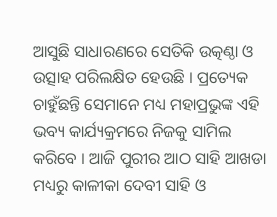ଆସୁଛି ସାଧାରଣରେ ସେତିକି ଉତ୍କଣ୍ଠା ଓ ଉତ୍ସାହ ପରିଲକ୍ଷିତ ହେଉଛି । ପ୍ରତ୍ୟେକ ଚାହୁଁଛନ୍ତି ସେମାନେ ମଧ୍ୟ ମହାପ୍ରଭୁଙ୍କ ଏହି ଭବ୍ୟ କାର୍ଯ୍ୟକ୍ରମରେ ନିଜକୁ ସାମିଲ କରିବେ । ଆଜି ପୁରୀର ଆଠ ସାହି ଆଖଡା ମଧ୍ୟରୁ କାଳୀକା ଦେବୀ ସାହି ଓ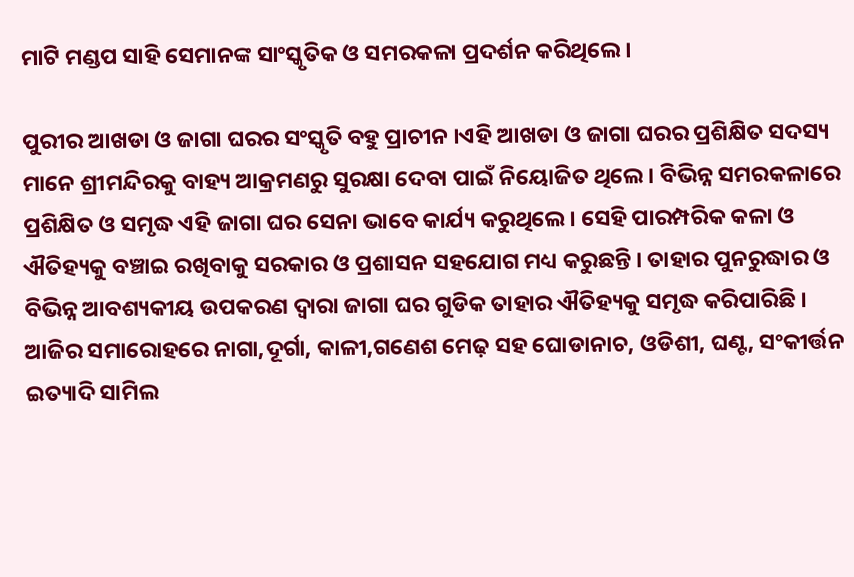ମାଟି ମଣ୍ଡପ ସାହି ସେମାନଙ୍କ ସାଂସ୍କୃତିକ ଓ ସମରକଳା ପ୍ରଦର୍ଶନ କରିଥିଲେ ।

ପୁରୀର ଆଖଡା ଓ ଜାଗା ଘରର ସଂସ୍କୃତି ବହୁ ପ୍ରାଚୀନ ।ଏହି ଆଖଡା ଓ ଜାଗା ଘରର ପ୍ରଶିକ୍ଷିତ ସଦସ୍ୟ ମାନେ ଶ୍ରୀମନ୍ଦିରକୁ ବାହ୍ୟ ଆକ୍ରମଣରୁ ସୁରକ୍ଷା ଦେବା ପାଇଁ ନିୟୋଜିତ ଥିଲେ । ବିଭିନ୍ନ ସମରକଳାରେ ପ୍ରଶିକ୍ଷିତ ଓ ସମୃଦ୍ଧ ଏହି ଜାଗା ଘର ସେନା ଭାବେ କାର୍ଯ୍ୟ କରୁଥିଲେ । ସେହି ପାରମ୍ପରିକ କଳା ଓ ଐତିହ୍ୟକୁ ବଞ୍ଚାଇ ରଖିବାକୁ ସରକାର ଓ ପ୍ରଶାସନ ସହଯୋଗ ମଧ୍ୟ କରୁଛନ୍ତି । ତାହାର ପୁନରୁଦ୍ଧାର ଓ ବିଭିନ୍ନ ଆବଶ୍ୟକୀୟ ଉପକରଣ ଦ୍ୱାରା ଜାଗା ଘର ଗୁଡିକ ତାହାର ଐତିହ୍ୟକୁ ସମୃଦ୍ଧ କରିପାରିଛି । ଆଜିର ସମାରୋହରେ ନାଗା,ଦୂର୍ଗା, କାଳୀ,ଗଣେଶ ମେଢ଼ ସହ ଘୋଡାନାଚ, ଓଡିଶୀ, ଘଣ୍ଟ, ସଂକୀର୍ତ୍ତନ ଇତ୍ୟାଦି ସାମିଲ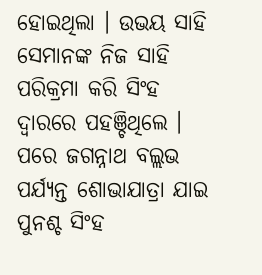ହୋଇଥିଲା । ଉଭୟ ସାହି ସେମାନଙ୍କ ନିଜ ସାହି ପରିକ୍ରମା କରି ସିଂହ ଦ୍ୱାରରେ ପହଞ୍ଚିଥିଲେ । ପରେ ଜଗନ୍ନାଥ ବଲ୍ଲଭ ପର୍ଯ୍ୟନ୍ତ ଶୋଭାଯାତ୍ରା ଯାଇ ପୁନଶ୍ଚ ସିଂହ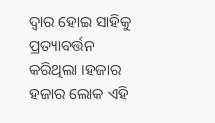ଦ୍ୱାର ହୋଇ ସାହିକୁ ପ୍ରତ୍ୟାବର୍ତ୍ତନ କରିଥିଲା ।ହଜାର ହଜାର ଲୋକ ଏହି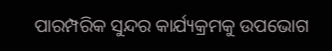ପାରମ୍ପରିକ ସୁନ୍ଦର କାର୍ଯ୍ୟକ୍ରମକୁ ଉପଭୋଗ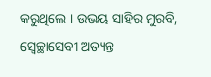କରୁଥିଲେ । ଉଭୟ ସାହିର ମୁରବି, ସ୍ୱେଚ୍ଛାସେବୀ ଅତ୍ୟନ୍ତ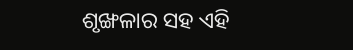ଶୃଙ୍ଖଳାର ସହ ଏହି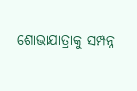ଶୋଭାଯାତ୍ରାକୁ ସମ୍ପନ୍ନ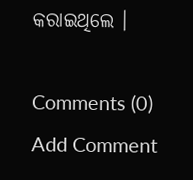କରାଇଥିଲେ ।

Comments (0)
Add Comment